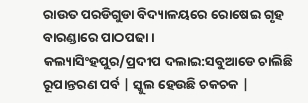ରାଉତ ପରଡିଗୁଡା ବିଦ୍ୟାଳୟରେ ରୋଷେଇ ଗୃହ ବାରଣ୍ଡାରେ ପାଠପଢା ।
କଲ୍ୟାସିଂହପୁର/ପ୍ରଦୀପ ଦଲାଇ:ସବୁଆଡେ ଚାଲିଛି ରୂପାନ୍ତରଣ ପର୍ବ | ସ୍କୁଲ ହେଉଛି ଚକଚକ |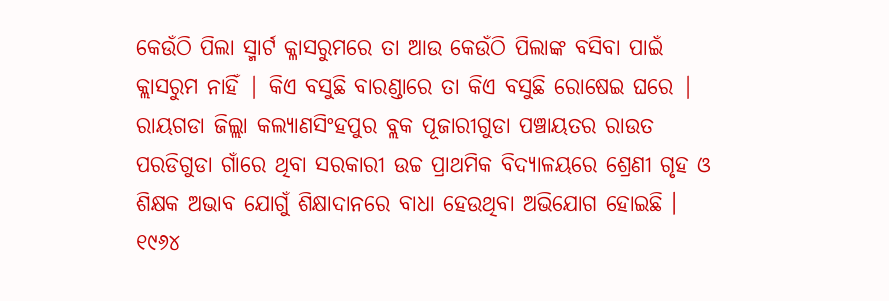କେଉଁଠି ପିଲା ସ୍ମାର୍ଟ କ୍ଳାସରୁମରେ ତା ଆଉ କେଉଁଠି ପିଲାଙ୍କ ବସିବା ପାଇଁ କ୍ଲାସରୁମ ନାହିଁ | କିଏ ବସୁଛି ବାରଣ୍ଡାରେ ତା କିଏ ବସୁଛି ରୋଷେଇ ଘରେ | ରାୟଗଡା ଜିଲ୍ଲା କଲ୍ୟାଣସିଂହପୁର ବ୍ଲକ ପୂଜାରୀଗୁଡା ପଞ୍ଚାୟତର ରାଉତ ପରଡିଗୁଡା ଗାଁରେ ଥିବା ସରକାରୀ ଉଚ୍ଚ ପ୍ରାଥମିକ ବିଦ୍ୟାଳୟରେ ଶ୍ରେଣୀ ଗୃହ ଓ ଶିକ୍ଷକ ଅଭାବ ଯୋଗୁଁ ଶିକ୍ଷାଦାନରେ ବାଧା ହେଉଥିବା ଅଭିଯୋଗ ହୋଇଛି ।
୧୯୬୪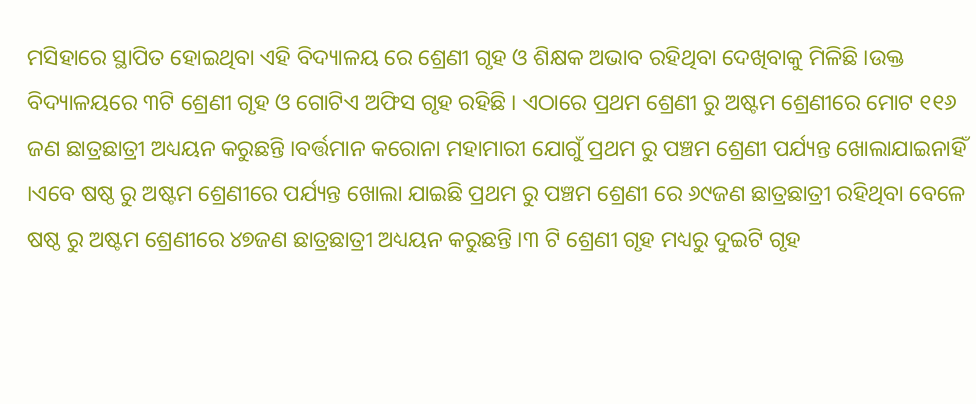ମସିହାରେ ସ୍ଥାପିତ ହୋଇଥିବା ଏହି ବିଦ୍ୟାଳୟ ରେ ଶ୍ରେଣୀ ଗୃହ ଓ ଶିକ୍ଷକ ଅଭାବ ରହିଥିବା ଦେଖିବାକୁ ମିଳିଛି ।ଉକ୍ତ ବିଦ୍ୟାଳୟରେ ୩ଟି ଶ୍ରେଣୀ ଗୃହ ଓ ଗୋଟିଏ ଅଫିସ ଗୃହ ରହିଛି । ଏଠାରେ ପ୍ରଥମ ଶ୍ରେଣୀ ରୁ ଅଷ୍ଟମ ଶ୍ରେଣୀରେ ମୋଟ ୧୧୬ ଜଣ ଛାତ୍ରଛାତ୍ରୀ ଅଧ୍ୟୟନ କରୁଛନ୍ତି ।ବର୍ତ୍ତମାନ କରୋନା ମହାମାରୀ ଯୋଗୁଁ ପ୍ରଥମ ରୁ ପଞ୍ଚମ ଶ୍ରେଣୀ ପର୍ଯ୍ୟନ୍ତ ଖୋଲାଯାଇନାହିଁ ।ଏବେ ଷଷ୍ଠ ରୁ ଅଷ୍ଟମ ଶ୍ରେଣୀରେ ପର୍ଯ୍ୟନ୍ତ ଖୋଲା ଯାଇଛି ପ୍ରଥମ ରୁ ପଞ୍ଚମ ଶ୍ରେଣୀ ରେ ୬୯ଜଣ ଛାତ୍ରଛାତ୍ରୀ ରହିଥିବା ବେଳେ ଷଷ୍ଠ ରୁ ଅଷ୍ଟମ ଶ୍ରେଣୀରେ ୪୭ଜଣ ଛାତ୍ରଛାତ୍ରୀ ଅଧ୍ୟୟନ କରୁଛନ୍ତି ।୩ ଟି ଶ୍ରେଣୀ ଗୃହ ମଧ୍ୟରୁ ଦୁଇଟି ଗୃହ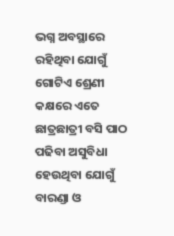ଭଗ୍ନ ଅବସ୍ଥାରେ ରହିଥିବା ଯୋଗୁଁ ଗୋଟିଏ ଶ୍ରେଣୀ କକ୍ଷରେ ଏତେ ଛାତ୍ରଛାତ୍ରୀ ବସି ପାଠ ପଢିବା ଅସୁବିଧା ହେଉଥିବା ଯୋଗୁଁ ବାରଣ୍ଡା ଓ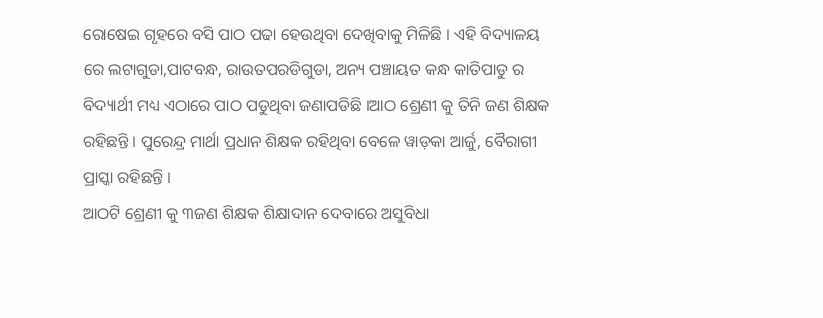ରୋଷେଇ ଗୃହରେ ବସି ପାଠ ପଢା ହେଉଥିବା ଦେଖିବାକୁ ମିଳିଛି । ଏହି ବିଦ୍ୟାଳୟ ରେ ଲଟାଗୁଡା,ପାଟବନ୍ଧ, ରାଉତପରଡିଗୁଡା, ଅନ୍ୟ ପଞ୍ଚାୟତ କନ୍ଧ କାତିପାଡୁ ର ବିଦ୍ୟାର୍ଥୀ ମଧ୍ୟ ଏଠାରେ ପାଠ ପଡୁଥିବା ଜଣାପଡିଛି ।ଆଠ ଶ୍ରେଣୀ କୁ ତିନି ଜଣ ଶିକ୍ଷକ ରହିଛନ୍ତି । ପୁରେନ୍ଦ୍ର ମାର୍ଥା ପ୍ରଧାନ ଶିକ୍ଷକ ରହିଥିବା ବେଳେ ୱାଡ଼କା ଆର୍ଜୁ, ବୈରାଗୀ ପ୍ରାସ୍କା ରହିଛନ୍ତି ।
ଆଠଟି ଶ୍ରେଣୀ କୁ ୩ଜଣ ଶିକ୍ଷକ ଶିକ୍ଷାଦାନ ଦେବାରେ ଅସୁବିଧା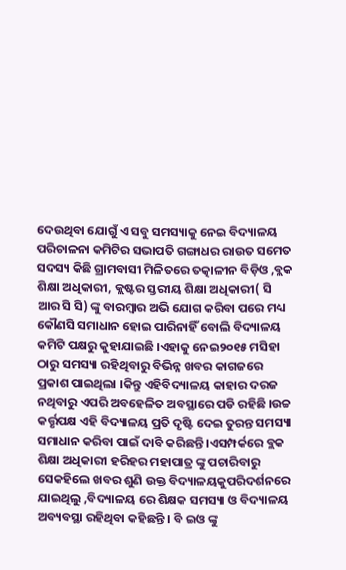ଦେଉଥିବା ଯୋଗୁଁ ଏ ସବୁ ସମସ୍ୟାକୁ ନେଇ ବିଦ୍ୟାଳୟ ପରିଚାଳନା କମିଟିର ସଭାପତି ଗଙ୍ଗାଧର ରାଉତ ସମେତ ସଦସ୍ୟ କିଛି ଗ୍ରାମବାସୀ ମିଳିତରେ ତତ୍କାଳୀନ ବିଡ଼ିଓ ,ବ୍ଲକ ଶିକ୍ଷା ଅଧିକାରୀ, କ୍ଲଷ୍ଟର ସ୍ତରୀୟ ଶିକ୍ଷା ଅଧିକାରୀ( ସି ଆର ସି ସି) ଙ୍କୁ ବାରମ୍ବାର ଅଭି ଯୋଗ କରିବା ପରେ ମଧ୍ୟ କୌଣସି ସମାଧାନ ହୋଇ ପାରିନାହିଁ ବୋଲି ବିଦ୍ୟାଳୟ କମିଟି ପକ୍ଷରୁ କୁହାଯାଇଛି ।ଏହାକୁ ନେଇ୨୦୧୫ ମସିହା ଠାରୁ ସମସ୍ୟା ରହିଥିବାରୁ ବିଭିନ୍ନ ଖବର କାଗଜରେ ପ୍ରକାଶ ପାଇଥିଲା ।କିନ୍ତୁ ଏହିବିଦ୍ୟାଳୟ କାହାର ଦରଜ ନଥିବାରୁ ଏପରି ଅବହେଳିତ ଅବସ୍ଥାରେ ପଡି ରହିଛି ।ଉଚ୍ଚ କର୍ତ୍ତୃପକ୍ଷ ଏହି ବିଦ୍ୟାଳୟ ପ୍ରତି ଦୃଷ୍ଟି ଦେଇ ତୁରନ୍ତ ସମସ୍ୟା ସମାଧାନ କରିବା ପାଇଁ ଦାବି କରିଛନ୍ତି ।ଏସମ୍ପର୍କରେ ବ୍ଲକ ଶିକ୍ଷା ଅଧିକାରୀ ହରିହର ମହାପାତ୍ର ଙ୍କୁ ପଚାରିବାରୁ ସେକହିଲେ ଖବର ଶୁଣି ଉକ୍ତ ବିଦ୍ୟାଳୟକୁପରିଦର୍ଶନରେ ଯାଇଥିଲୁ ,ବିଦ୍ୟାଳୟ ରେ ଶିକ୍ଷକ ସମସ୍ୟା ଓ ବିଦ୍ୟାଳୟ ଅବ୍ୟବସ୍ଥା ରହିଥିବା କହିଛନ୍ତି । ବି ଇଓ ଙ୍କୁ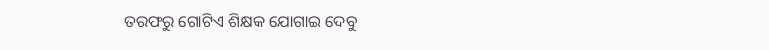ତରଫରୁ ଗୋଟିଏ ଶିକ୍ଷକ ଯୋଗାଇ ଦେବୁ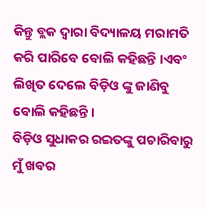କିନ୍ତୁ ବ୍ଲକ ଦ୍ୱାରା ବିଦ୍ୟାଳୟ ମରାମତି କରି ପାରିବେ ବୋଲି କହିଛନ୍ତି ।ଏବଂ ଲିଖିତ ଦେଲେ ବିଡ଼ିଓ ଙ୍କୁ ଜାଣିବୁ ବୋଲି କହିଛନ୍ତି ।
ବିଡ଼ିଓ ସୁଧାକର ରଇତଙ୍କୁ ପଚାରିବାରୁ ମୁଁ ଖବର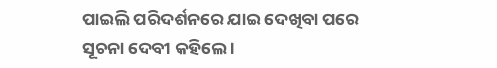ପାଇଲି ପରିଦର୍ଶନରେ ଯାଇ ଦେଖିବା ପରେ ସୂଚନା ଦେବୀ କହିଲେ ।